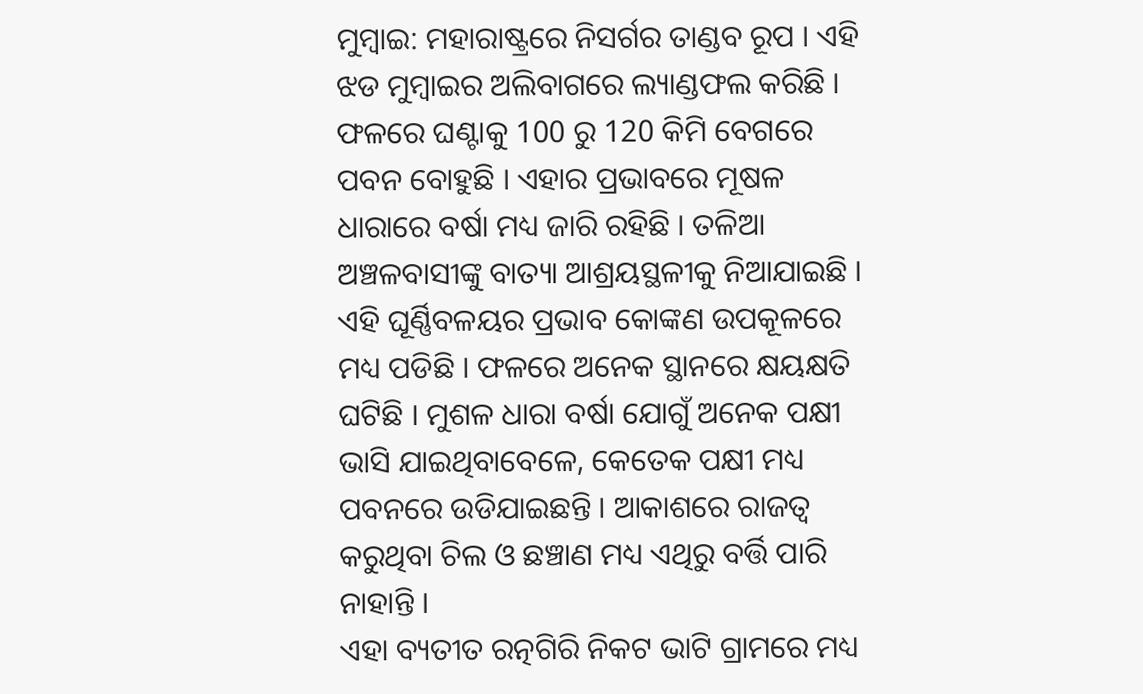ମୁମ୍ବାଇ: ମହାରାଷ୍ଟ୍ରରେ ନିସର୍ଗର ତାଣ୍ଡବ ରୂପ । ଏହି ଝଡ ମୁମ୍ବାଇର ଅଲିବାଗରେ ଲ୍ୟାଣ୍ଡଫଲ କରିଛି । ଫଳରେ ଘଣ୍ଟାକୁ 100 ରୁ 120 କିମି ବେଗରେ ପବନ ବୋହୁଛି । ଏହାର ପ୍ରଭାବରେ ମୂଷଳ ଧାରାରେ ବର୍ଷା ମଧ୍ୟ ଜାରି ରହିଛି । ତଳିଆ ଅଞ୍ଚଳବାସୀଙ୍କୁ ବାତ୍ୟା ଆଶ୍ରୟସ୍ଥଳୀକୁ ନିଆଯାଇଛି ।
ଏହି ଘୂର୍ଣ୍ଣିବଳୟର ପ୍ରଭାବ କୋଙ୍କଣ ଉପକୂଳରେ ମଧ୍ୟ ପଡିଛି । ଫଳରେ ଅନେକ ସ୍ଥାନରେ କ୍ଷୟକ୍ଷତି ଘଟିଛି । ମୁଶଳ ଧାରା ବର୍ଷା ଯୋଗୁଁ ଅନେକ ପକ୍ଷୀ ଭାସି ଯାଇଥିବାବେଳେ, କେତେକ ପକ୍ଷୀ ମଧ୍ୟ ପବନରେ ଉଡିଯାଇଛନ୍ତି । ଆକାଶରେ ରାଜତ୍ୱ କରୁଥିବା ଚିଲ ଓ ଛଞ୍ଚାଣ ମଧ୍ୟ ଏଥିରୁ ବର୍ତ୍ତି ପାରି ନାହାନ୍ତି ।
ଏହା ବ୍ୟତୀତ ରତ୍ନଗିରି ନିକଟ ଭାଟି ଗ୍ରାମରେ ମଧ୍ୟ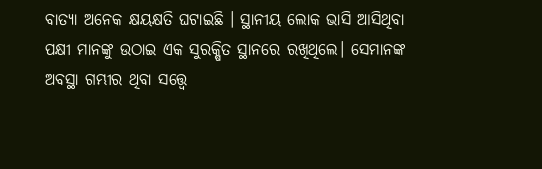ବାତ୍ୟା ଅନେକ କ୍ଷୟକ୍ଷତି ଘଟାଇଛି । ସ୍ଥାନୀୟ ଲୋକ ଭାସି ଆସିଥିବା ପକ୍ଷୀ ମାନଙ୍କୁ ଉଠାଇ ଏକ ସୁରକ୍ଷିତ ସ୍ଥାନରେ ରଖିଥିଲେ। ସେମାନଙ୍କ ଅବସ୍ଥା ଗମ୍ଭୀର ଥିବା ସତ୍ତ୍ବେ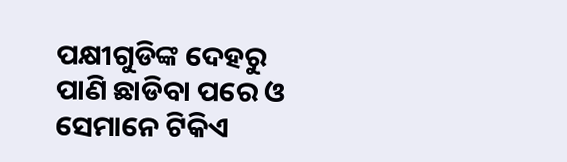ପକ୍ଷୀଗୁଡିଙ୍କ ଦେହରୁ ପାଣି ଛାଡିବା ପରେ ଓ ସେମାନେ ଟିକିଏ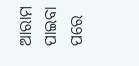ଆରାମ ପାଇବା ପରେ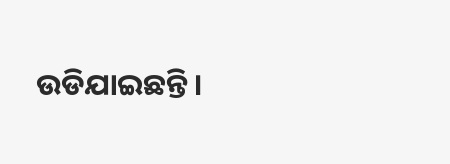ଉଡିଯାଇଛନ୍ତି ।